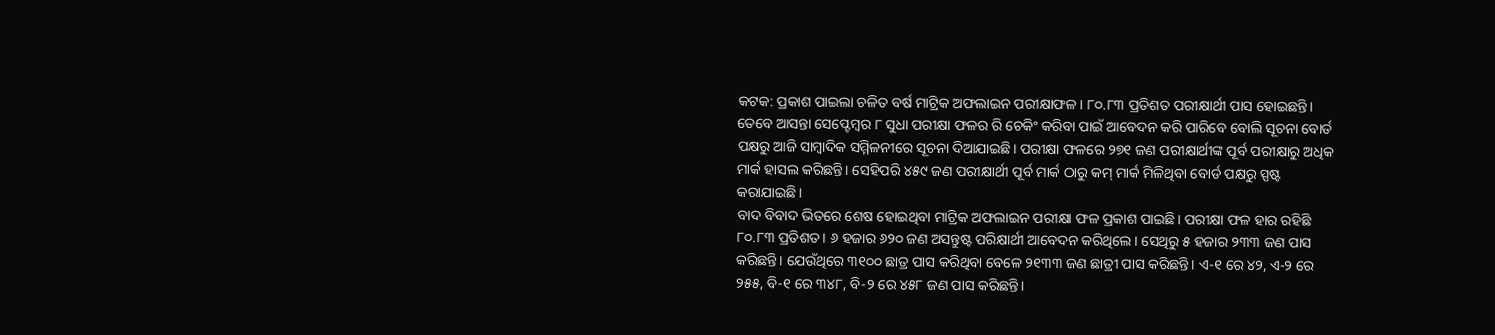କଟକ: ପ୍ରକାଶ ପାଇଲା ଚଳିତ ବର୍ଷ ମାଟ୍ରିକ ଅଫଲାଇନ ପରୀକ୍ଷାଫଳ। ୮୦.୮୩ ପ୍ରତିଶତ ପରୀକ୍ଷାର୍ଥୀ ପାସ ହୋଇଛନ୍ତି। ତେବେ ଆସନ୍ତା ସେପ୍ଟେମ୍ବର ୮ ସୁଧା ପରୀକ୍ଷା ଫଳର ରି ଚେକିଂ କରିବା ପାଇଁ ଆବେଦନ କରି ପାରିବେ ବୋଲି ସୂଚନା ବୋର୍ଡ ପକ୍ଷରୁ ଆଜି ସାମ୍ବାଦିକ ସମ୍ମିଳନୀରେ ସୂଚନା ଦିଆଯାଇଛି। ପରୀକ୍ଷା ଫଳରେ ୨୭୧ ଜଣ ପରୀକ୍ଷାର୍ଥୀଙ୍କ ପୂର୍ବ ପରୀକ୍ଷାରୁ ଅଧିକ ମାର୍କ ହାସଲ କରିଛନ୍ତି। ସେହିପରି ୪୫୯ ଜଣ ପରୀକ୍ଷାର୍ଥୀ ପୂର୍ବ ମାର୍କ ଠାରୁ କମ୍ ମାର୍କ ମିଳିଥିବା ବୋର୍ଡ ପକ୍ଷରୁ ସ୍ପଷ୍ଟ କରାଯାଇଛି।
ବାଦ ବିବାଦ ଭିତରେ ଶେଷ ହୋଇଥିବା ମାଟ୍ରିକ ଅଫଲାଇନ ପରୀକ୍ଷା ଫଳ ପ୍ରକାଶ ପାଇଛି। ପରୀକ୍ଷା ଫଳ ହାର ରହିଛି ୮୦.୮୩ ପ୍ରତିଶତ। ୬ ହଜାର ୬୨୦ ଜଣ ଅସନ୍ତୁଷ୍ଟ ପରିକ୍ଷାର୍ଥୀ ଆବେଦନ କରିଥିଲେ। ସେଥିରୁ ୫ ହଜାର ୨୩୩ ଜଣ ପାସ କରିଛନ୍ତି। ଯେଉଁଥିରେ ୩୧୦୦ ଛାତ୍ର ପାସ କରିଥିବା ବେଳେ ୨୧୩୩ ଜଣ ଛାତ୍ରୀ ପାସ କରିଛନ୍ତି। ଏ-୧ ରେ ୪୨, ଏ-୨ ରେ ୨୫୫, ବି-୧ ରେ ୩୪୮, ବି-୨ ରେ ୪୫୮ ଜଣ ପାସ କରିଛନ୍ତି।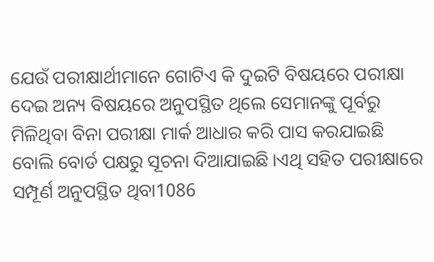ଯେଉଁ ପରୀକ୍ଷାର୍ଥୀମାନେ ଗୋଟିଏ କି ଦୁଇଟି ବିଷୟରେ ପରୀକ୍ଷା ଦେଇ ଅନ୍ୟ ବିଷୟରେ ଅନୁପସ୍ଥିତ ଥିଲେ ସେମାନଙ୍କୁ ପୂର୍ବରୁ ମିଳିଥିବା ବିନା ପରୀକ୍ଷା ମାର୍କ ଆଧାର କରି ପାସ କରଯାଇଛି ବୋଲି ବୋର୍ଡ ପକ୍ଷରୁ ସୂଚନା ଦିଆଯାଇଛି।ଏଥି ସହିତ ପରୀକ୍ଷାରେ ସମ୍ପୂର୍ଣ ଅନୁପସ୍ଥିତ ଥିବା1086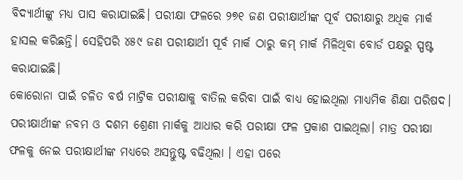ବିଦ୍ୟାର୍ଥୀଙ୍କୁ ମଧ୍ୟ ପାସ କରାଯାଇଛି। ପରୀକ୍ଷା ଫଳରେ ୨୭୧ ଜଣ ପରୀକ୍ଷାର୍ଥୀଙ୍କ ପୂର୍ବ ପରୀକ୍ଷାରୁ ଅଧିକ ମାର୍କ ହାସଲ କରିଛନ୍ତି। ସେହିପରି ୪୫୯ ଜଣ ପରୀକ୍ଷାର୍ଥୀ ପୂର୍ବ ମାର୍କ ଠାରୁ କମ୍ ମାର୍କ ମିଳିଥିବା ବୋର୍ଡ ପକ୍ଷରୁ ସ୍ପଷ୍ଟ କରାଯାଇଛି।
କୋରୋନା ପାଇଁ ଚଳିତ ବର୍ଷ ମାଟ୍ରିକ ପରୀକ୍ଷାକୁ ବାତିଲ କରିବା ପାଇଁ ବାଧ୍ୟ ହୋଇଥିଲା ମାଧ୍ୟମିକ ଶିକ୍ଷା ପରିଷଦ। ପରୀକ୍ଷାର୍ଥୀଙ୍କ ନବମ ଓ ଦଶମ ଶ୍ରେଣୀ ମାର୍କକୁ ଆଧାର କରି ପରୀକ୍ଷା ଫଳ ପ୍ରକାଶ ପାଇଥିଲା। ମାତ୍ର ପରୀକ୍ଷା ଫଳକୁ ନେଇ ପରୀକ୍ଷାର୍ଥୀଙ୍କ ମଧ୍ୟରେ ଅସନ୍ତୁଷ୍ଟ ବଢିଥିଲା । ଏହା ପରେ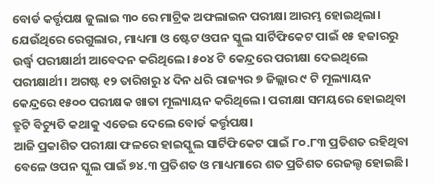ବୋର୍ଡ କର୍ତ୍ତୃପକ୍ଷ ଜୁଲାଇ ୩୦ ରେ ମାଟ୍ରିକ ଅଫଲାଇନ ପରୀକ୍ଷା ଆରମ୍ଭ ହୋଇଥିଲା। ଯେଉଁଥିରେ ରେଗୁଲାର, ମାଧ୍ୟମା ଓ ଷ୍ଟେଟ ଓପନ ସ୍କୁଲ ସାର୍ଟିଫିକେଟ ପାଇଁ ୧୫ ହଜାରରୁ ଉର୍ଦ୍ଧ୍ବ ପରୀକ୍ଷାର୍ଥୀ ଆବେଦନ କରିଥିଲେ। ୫୦୪ ଟି କେନ୍ଦ୍ରରେ ପରୀକ୍ଷା ଦେଇଥିଲେ ପରୀକ୍ଷାର୍ଥୀ। ଅଗଷ୍ଟ ୧୨ ତାରିଖରୁ ୪ ଦିନ ଧରି ରାଜ୍ୟର ୭ ଜିଲ୍ଲାର ୯ ଟି ମୂଲ୍ୟାୟନ କେନ୍ଦ୍ରରେ ୧୫୦୦ ପରୀକ୍ଷକ ଖାତା ମୂଲ୍ୟାୟନ କରିଥିଲେ। ପରୀକ୍ଷା ସମୟରେ ହୋଇଥିବା ତ୍ରୁଟି ବିଚ୍ୟୁତି କଥାକୁ ଏଡେଇ ଦେଲେ ବୋର୍ଡ କର୍ତ୍ତୃପକ୍ଷ।
ଆଜି ପ୍ରକାଶିତ ପରୀକ୍ଷା ଫଳରେ ହାଇସ୍କୁଲ ସାର୍ଟିଫିକେଟ ପାଇଁ ୮୦.୮୩ ପ୍ରତିଶତ ରହିଥିବା ବେଳେ ଓପନ ସ୍କୁଲ ପାଇଁ ୭୪.୩ ପ୍ରତିଶତ ଓ ମାଧ୍ୟମାରେ ଶତ ପ୍ରତିଶତ ରେଜଲ୍ଟ ହୋଇଛି।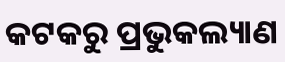କଟକରୁ ପ୍ରଭୁକଲ୍ୟାଣ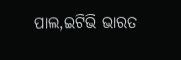ପାଲ,ଇଟିଭି ଭାରତ